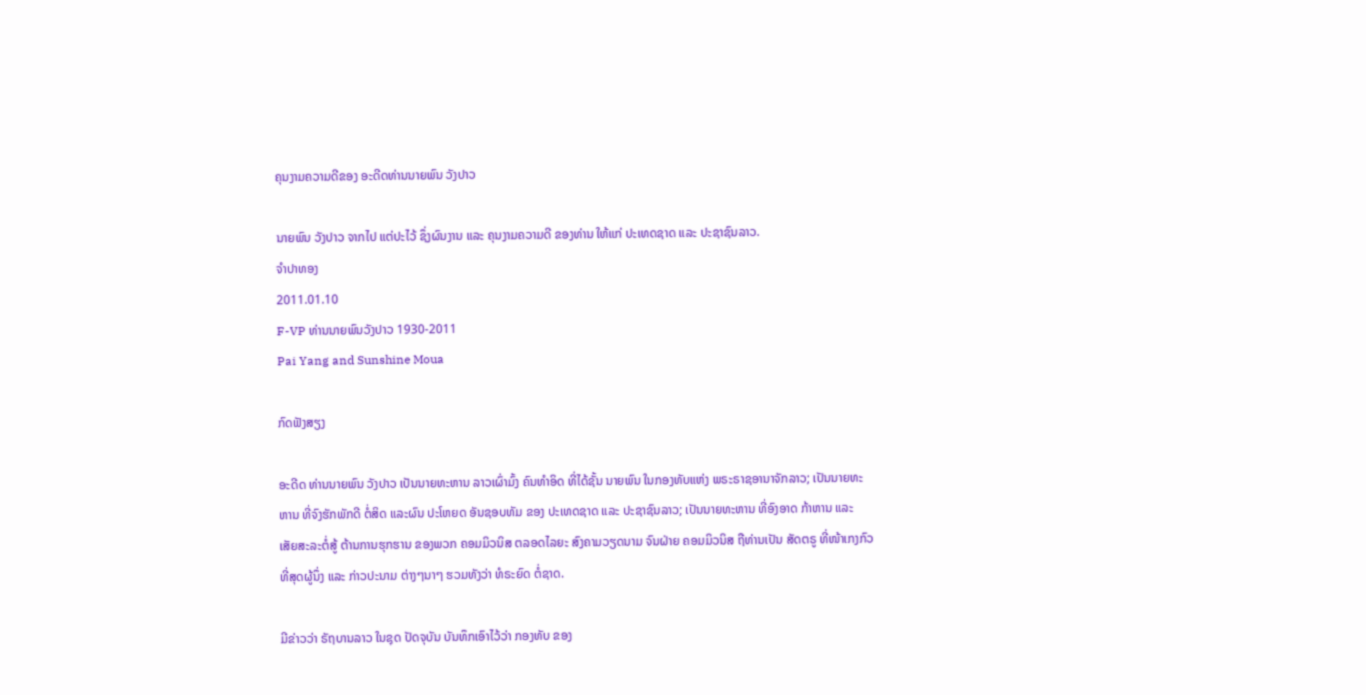ຄຸນງາມຄວາມດີຂອງ ອະດີດທ່ານນາຍພົນ ວັງປາວ

ນາຍພົນ ວັງປາວ ຈາກໄປ ແຕ່ປະໄວ້ ຊຶ່ງຜົນງານ ແລະ ຄຸນງາມຄວາມດີ ຂອງທ່ານ ໃຫ້ແກ່ ປະເທດຊາດ ແລະ ປະຊາຊົນລາວ.
ຈໍາປາທອງ
2011.01.10
F-VP ທ່ານນາຍພົນວັງປາວ 1930-2011
Pai Yang and Sunshine Moua

ກົດຟັງສຽງ

ອະດີດ ທ່ານນາຍພົນ ວັງປາວ ເປັນນາຍທະຫານ ລາວເຜົ່າມົ້ງ ຄົນທຳອິດ ທີ່ໄດ້ຊັ້ນ ນາຍພົນ ໃນກອງທັບແຫ່ງ ພຣະຣາຊອານາຈັກລາວ; ເປັນນາຍທະຫານ ທີ່ຈົງຮັກພັກດີ ຕໍ່ສິດ ແລະຜົນ ປະໂຫຍດ ອັນຊອບທັມ ຂອງ ປະເທດຊາດ ແລະ ປະຊາຊົນລາວ; ເປັນນາຍທະຫານ ທີ່ອົງອາດ ກ້າຫານ ແລະ ເສັຍສະລະຕໍ່ສູ້ ຕ້ານການຮຸກຮານ ຂອງພວກ ຄອມມິວນິສ ຕລອດໄລຍະ ສົງຄາມວຽດນາມ ຈົນຝ່າຍ ຄອມມິວນິສ ຖືທ່ານເປັນ ສັດຕຣູ ທີ່ໜ້າເກງກົວ ທີ່ສຸດຜູ້ນຶ່ງ ແລະ ກ່າວປະນາມ ຕ່າງໆນາໆ ຮວມທັງວ່າ ທໍຣະຍົດ ຕໍ່ຊາດ.

ມີຂ່າວວ່າ ຣັຖບານລາວ ໃນຊຸດ ປັດຈຸບັນ ບັນທຶກເອົາໄວ້ວ່າ ກອງທັບ ຂອງ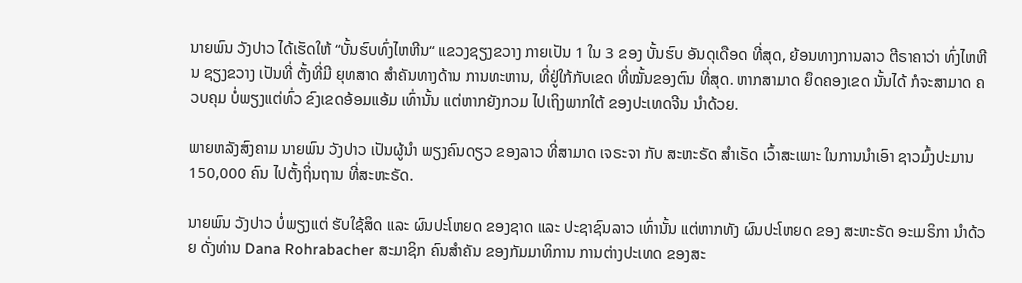ນາຍພົນ ວັງປາວ ໄດ້ເຮັດໃຫ້ “ບັ້ນຮົບທົ່ງໄຫຫີນ“ ແຂວງຊຽງຂວາງ ກາຍເປັນ 1 ໃນ 3 ຂອງ ບັ້ນຮົບ ອັນດຸເດືອດ ທີ່ສຸດ, ຍ້ອນທາງການລາວ ຕີຣາຄາວ່າ ທົ່ງໄຫຫີນ ຊຽງຂວາງ ເປັນທີ່ ຕັ້ງທີ່ມີ ຍຸທສາດ ສຳຄັນທາງດ້ານ ການທະຫານ, ທີ່ຢູ່ໃກ້ກັບເຂດ ທີ່ໝັ້ນຂອງຕົນ ທີ່ສຸດ. ຫາກສາມາດ ຍຶດຄອງເຂດ ນັ້ນໄດ້ ກໍຈະສາມາດ ຄວບຄຸມ ບໍ່ພຽງແຕ່ທົ່ວ ຂົງເຂດອ້ອມແອ້ມ ເທົ່ານັ້ນ ແຕ່ຫາກຍັງກວມ ໄປເຖິງພາກໃຕ້ ຂອງປະເທດຈີນ ນຳດ້ວຍ.

ພາຍຫລັງສົງຄາມ ນາຍພົນ ວັງປາວ ເປັນຜູ້ນຳ ພຽງຄົນດຽວ ຂອງລາວ ທີ່ສາມາດ ເຈຣະຈາ ກັບ ສະຫະຣັດ ສຳເຣັດ ເວົ້າສະເພາະ ໃນການນຳເອົາ ຊາວມົ້ງປະມານ 150,000 ຄົນ ໄປຕັ້ງຖິ່ນຖານ ທີ່ສະຫະຣັດ.

ນາຍພົນ ວັງປາວ ບໍ່ພຽງແຕ່ ຮັບໃຊ້ສິດ ແລະ ຜົນປະໂຫຍດ ຂອງຊາດ ແລະ ປະຊາຊົນລາວ ເທົ່ານັ້ນ ແຕ່ຫາກທັງ ຜົນປະໂຫຍດ ຂອງ ສະຫະຣັດ ອະເມຣິກາ ນຳດ້ວຍ ດັ່ງທ່ານ Dana Rohrabacher ສະມາຊິກ ຄົນສຳຄັນ ຂອງກັມມາທິການ ການຕ່າງປະເທດ ຂອງສະ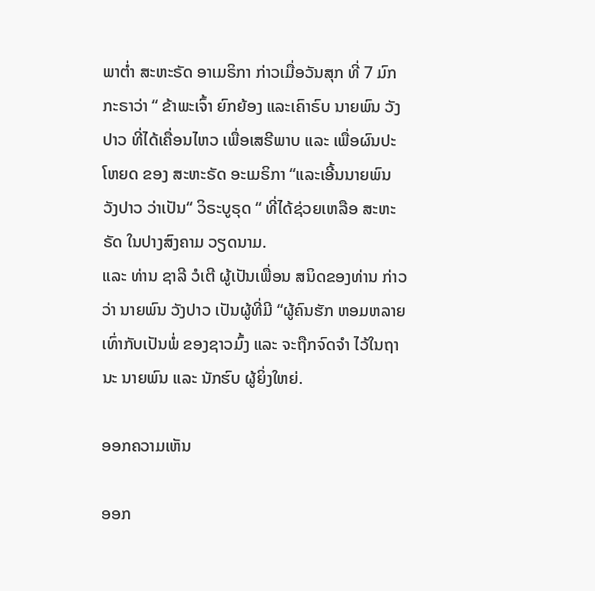ພາຕໍ່າ ສະຫະຣັດ ອາເມຣິກາ ກ່າວເມື່ອວັນສຸກ ທີ່ 7 ມົກກະຣາວ່າ “ ຂ້າພະເຈົ້າ ຍົກຍ້ອງ ແລະເຄົາຣົບ ນາຍພົນ ວັງປາວ ທີ່ໄດ້ເຄື່ອນໄຫວ ເພື່ອເສຣີພາບ ແລະ ເພື່ອຜົນປະໂຫຍດ ຂອງ ສະຫະຣັດ ອະເມຣິກາ “ແລະເອີ້ນນາຍພົນ ວັງປາວ ວ່າເປັນ“ ວິຣະບູຣຸດ “ ທີ່ໄດ້ຊ່ວຍເຫລືອ ສະຫະຣັດ ໃນປາງສົງຄາມ ວຽດນາມ.
ແລະ ທ່ານ ຊາລີ ວໍເຕີ ຜູ້ເປັນເພື່ອນ ສນິດຂອງທ່ານ ກ່າວວ່າ ນາຍພົນ ວັງປາວ ເປັນຜູ້ທີ່ມີ “ຜູ້ຄົນຮັກ ຫອມຫລາຍ ເທົ່າກັບເປັນພໍ່ ຂອງຊາວມົ້ງ ແລະ ຈະຖືກຈົດຈຳ ໄວ້ໃນຖານະ ນາຍພົນ ແລະ ນັກຮົບ ຜູ້ຍິ່ງໃຫຍ່.

ອອກຄວາມເຫັນ

ອອກ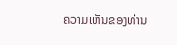ຄວາມເຫັນຂອງທ່ານ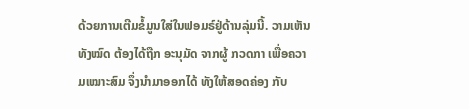ດ້ວຍການເຕີມຂໍ້ມູນໃສ່ໃນຟອມຣ໌ຢູ່ດ້ານລຸ່ມນີ້. ວາມເຫັນທັງໝົດ ຕ້ອງໄດ້ຖືກ ອະນຸມັດ ຈາກຜູ້ ກວດກາ ເພື່ອຄວາມເໝາະສົມ ຈຶ່ງນໍາມາອອກໄດ້ ທັງໃຫ້ສອດຄ່ອງ ກັບ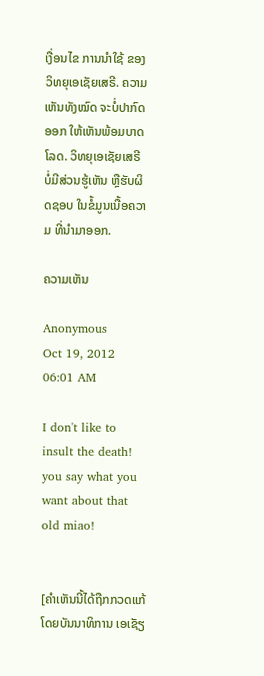ເງື່ອນໄຂ ການນຳໃຊ້ ຂອງ ວິທຍຸເອເຊັຍເສຣີ. ຄວາມເຫັນທັງໝົດ ຈະບໍ່ປາກົດອອກ ໃຫ້ເຫັນພ້ອມບາດໂລດ. ວິທຍຸເອເຊັຍເສຣີ ບໍ່ມີສ່ວນຮູ້ເຫັນ ຫຼືຮັບຜິດຊອບ ໃນຂໍ້ມູນເນື້ອຄວາມ ທີ່ນໍາມາອອກ.

ຄວາມເຫັນ

Anonymous
Oct 19, 2012 06:01 AM

I don't like to insult the death! you say what you want about that old miao!


[ຄໍາເຫັນນີ້ໄດ້ຖືກກວດແກ້ ໂດຍບັນນາທິການ ເອເຊັຽ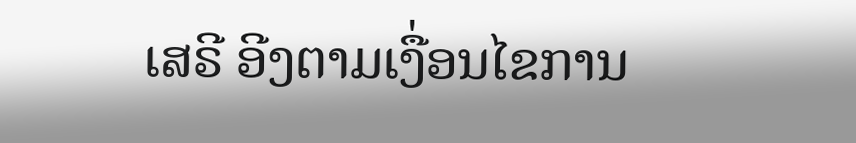ເສຣີ ອີງຕາມເງື່ອນໄຂການ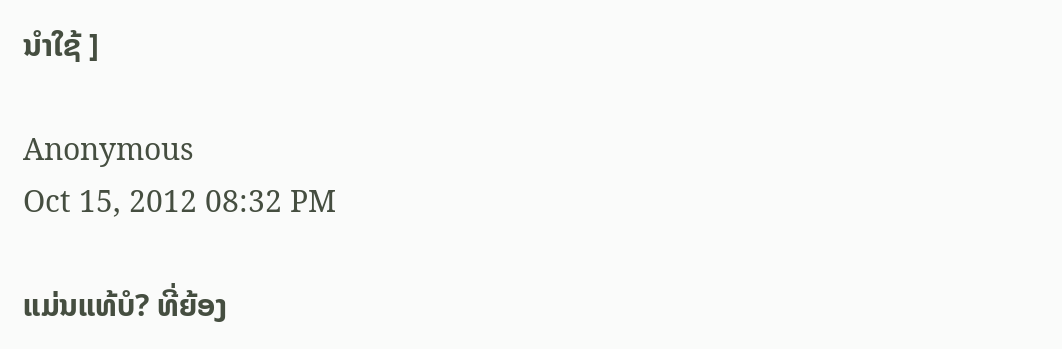ນໍາໃຊ້ ]

Anonymous
Oct 15, 2012 08:32 PM

ແມ່ນແທ້ບໍ? ທີ່ຍ້ອງ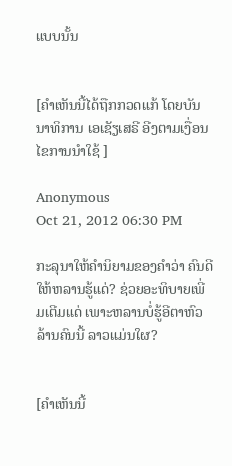ແບບນັ້ນ


[ຄໍາເຫັນນີ້ໄດ້ຖືກກວດແກ້ ໂດຍບັນນາທິການ ເອເຊັຽເສຣີ ອີງຕາມເງື່ອນໄຂການນໍາໃຊ້ ]

Anonymous
Oct 21, 2012 06:30 PM

ກະລຸນາໃຫ້ຄຳນິຍາມຂອງຄຳວ່າ ຄົນດີໃຫ້ຫລານຮູ້ແດ່? ຊ່ວຍອະທິບາຍເພີ່ມເຕີມແດ່ ເພາະຫລານບໍ່ຮູ້ອີຕາຫົວລ້ານຄົນນີ້ ລາວແມ່ນໃຜ?


[ຄໍາເຫັນນີ້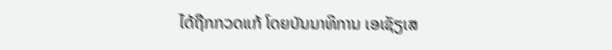ໄດ້ຖືກກວດແກ້ ໂດຍບັນນາທິການ ເອເຊັຽເສ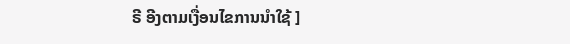ຣີ ອີງຕາມເງື່ອນໄຂການນໍາໃຊ້ ]